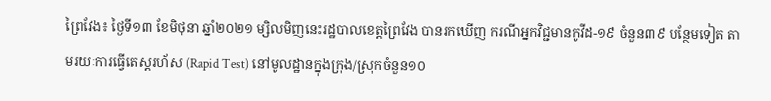ព្រៃវែង៖ ថ្ងៃទី១៣ ខែមិថុនា ឆ្នាំ២០២១ ម្សិលមិញនេះរដ្ឋបាលខេត្តព្រៃវែង បានរកឃើញ ករណីអ្នកវិជ្ជមានកូវីដ-១៩ ចំនួន៣៩ បន្ថែមទៀត តាមរយៈការធ្វើតេស្តរហ័ស (Rapid Test) នៅមូលដ្ឋានក្នុងក្រុង/ស្រុកចំនួន១០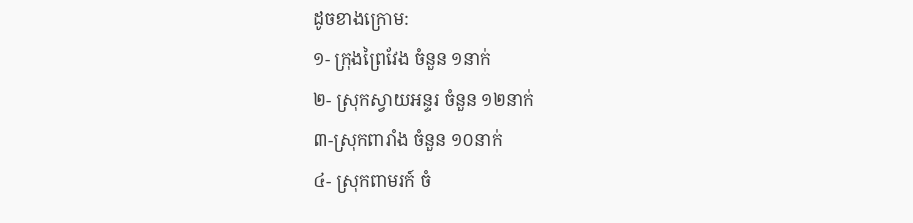ដូចខាងក្រោម:
១- ក្រុងព្រៃវែង ចំនួន ១នាក់
២- ស្រុកស្វាយអន្ទរ ចំនួន ១២នាក់
៣-ស្រុកពារាំង ចំនួន ១០នាក់
៤- ស្រុកពាមរក៍ ចំ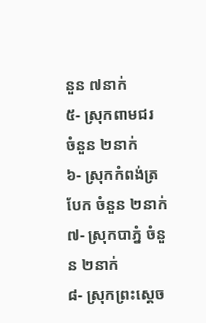នួន ៧នាក់
៥- ស្រុកពាមជរ ចំនួន ២នាក់
៦- ស្រុកកំពង់ត្របែក ចំនួន ២នាក់
៧- ស្រុកបាភ្នំ ចំនួន ២នាក់
៨- ស្រុកព្រះសេ្តច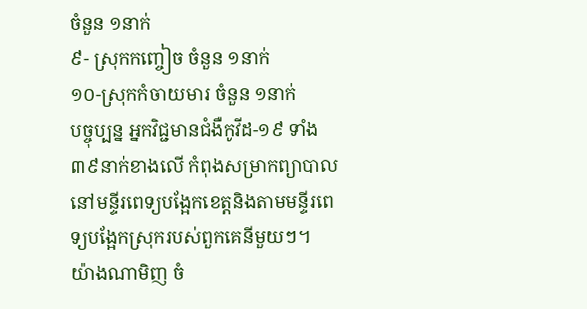ចំនួន ១នាក់
៩- ស្រុកកញ្ចៀច ចំនួន ១នាក់
១០-ស្រុកកំចាយមារ ចំនួន ១នាក់
បច្ចុប្បន្ន អ្នកវិជ្ជមានជំងឺកូវីដ-១៩ ទាំង ៣៩នាក់ខាងលើ កំពុងសម្រាកព្យាបាលនៅមន្ទីរពេទ្យបង្អែកខេត្តនិងតាមមន្ទីរពេទ្យបង្អែកស្រុករបស់ពួកគេនីមួយៗ។
យ៉ាងណាមិញ ចំ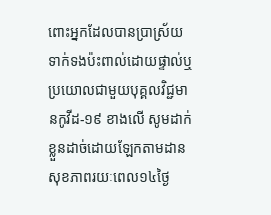ពោះអ្នកដែលបានប្រាស្រ័យទាក់ទងប៉ះពាល់ដោយផ្ទាល់ឬប្រយោលជាមួយបុគ្គលវិជ្ជមានកូវីដ-១៩ ខាងលើ សូមដាក់ខ្លួនដាច់ដោយឡែកតាមដានសុខភាពរយៈពេល១៤ថ្ងៃ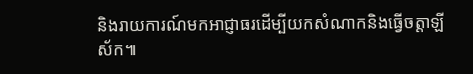និងរាយការណ៍មកអាជ្ញាធរដើម្បីយកសំណាកនិងធ្វើចត្តាឡីស័ក៕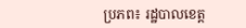ប្រភព៖ រដ្ឋបាលខេត្ត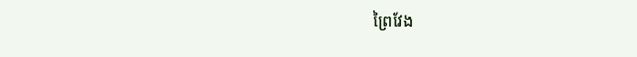ព្រៃវែង